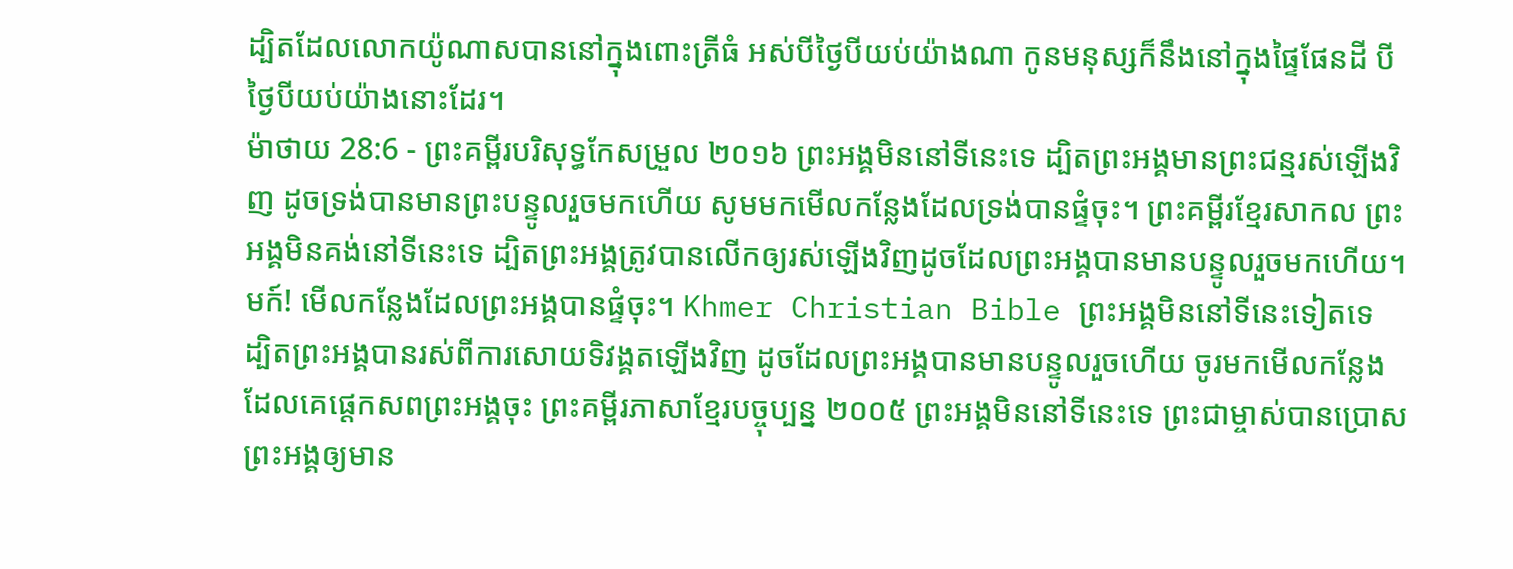ដ្បិតដែលលោកយ៉ូណាសបាននៅក្នុងពោះត្រីធំ អស់បីថ្ងៃបីយប់យ៉ាងណា កូនមនុស្សក៏នឹងនៅក្នុងផ្ទៃផែនដី បីថ្ងៃបីយប់យ៉ាងនោះដែរ។
ម៉ាថាយ 28:6 - ព្រះគម្ពីរបរិសុទ្ធកែសម្រួល ២០១៦ ព្រះអង្គមិននៅទីនេះទេ ដ្បិតព្រះអង្គមានព្រះជន្មរស់ឡើងវិញ ដូចទ្រង់បានមានព្រះបន្ទូលរួចមកហើយ សូមមកមើលកន្លែងដែលទ្រង់បានផ្ទំចុះ។ ព្រះគម្ពីរខ្មែរសាកល ព្រះអង្គមិនគង់នៅទីនេះទេ ដ្បិតព្រះអង្គត្រូវបានលើកឲ្យរស់ឡើងវិញដូចដែលព្រះអង្គបានមានបន្ទូលរួចមកហើយ។ មក៍! មើលកន្លែងដែលព្រះអង្គបានផ្ទំចុះ។ Khmer Christian Bible ព្រះអង្គមិននៅទីនេះទៀតទេ ដ្បិតព្រះអង្គបានរស់ពីការសោយទិវង្គតឡើងវិញ ដូចដែលព្រះអង្គបានមានបន្ទូលរួចហើយ ចូរមកមើលកន្លែងដែលគេផ្ដេកសពព្រះអង្គចុះ ព្រះគម្ពីរភាសាខ្មែរបច្ចុប្បន្ន ២០០៥ ព្រះអង្គមិននៅទីនេះទេ ព្រះជាម្ចាស់បានប្រោសព្រះអង្គឲ្យមាន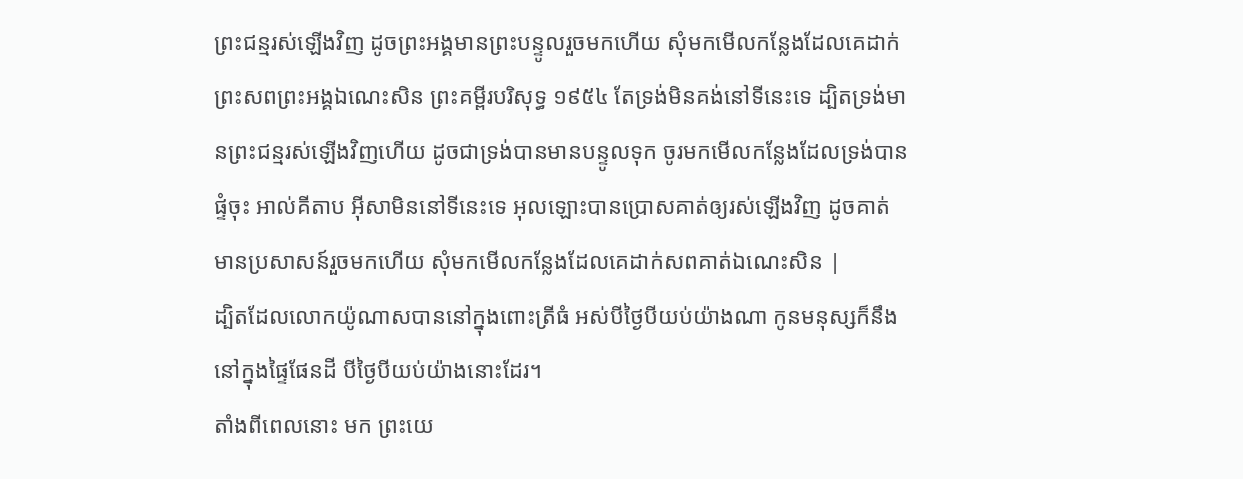ព្រះជន្មរស់ឡើងវិញ ដូចព្រះអង្គមានព្រះបន្ទូលរួចមកហើយ សុំមកមើលកន្លែងដែលគេដាក់ព្រះសពព្រះអង្គឯណេះសិន ព្រះគម្ពីរបរិសុទ្ធ ១៩៥៤ តែទ្រង់មិនគង់នៅទីនេះទេ ដ្បិតទ្រង់មានព្រះជន្មរស់ឡើងវិញហើយ ដូចជាទ្រង់បានមានបន្ទូលទុក ចូរមកមើលកន្លែងដែលទ្រង់បានផ្ទំចុះ អាល់គីតាប អ៊ីសាមិននៅទីនេះទេ អុលឡោះបានប្រោសគាត់ឲ្យរស់ឡើងវិញ ដូចគាត់មានប្រសាសន៍រួចមកហើយ សុំមកមើលកន្លែងដែលគេដាក់សពគាត់ឯណេះសិន |
ដ្បិតដែលលោកយ៉ូណាសបាននៅក្នុងពោះត្រីធំ អស់បីថ្ងៃបីយប់យ៉ាងណា កូនមនុស្សក៏នឹងនៅក្នុងផ្ទៃផែនដី បីថ្ងៃបីយប់យ៉ាងនោះដែរ។
តាំងពីពេលនោះ មក ព្រះយេ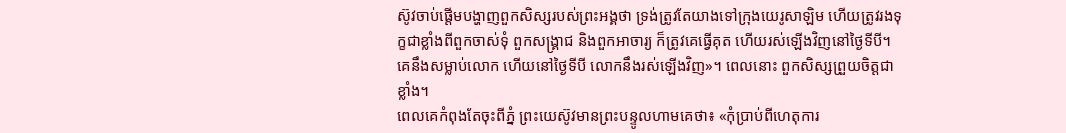ស៊ូវចាប់ផ្តើមបង្ហាញពួកសិស្សរបស់ព្រះអង្គថា ទ្រង់ត្រូវតែយាងទៅក្រុងយេរូសាឡិម ហើយត្រូវរងទុក្ខជាខ្លាំងពីពួកចាស់ទុំ ពួកសង្គ្រាជ និងពួកអាចារ្យ ក៏ត្រូវគេធ្វើគុត ហើយរស់ឡើងវិញនៅថ្ងៃទីបី។
គេនឹងសម្លាប់លោក ហើយនៅថ្ងៃទីបី លោកនឹងរស់ឡើងវិញ»។ ពេលនោះ ពួកសិស្សព្រួយចិត្តជាខ្លាំង។
ពេលគេកំពុងតែចុះពីភ្នំ ព្រះយេស៊ូវមានព្រះបន្ទូលហាមគេថា៖ «កុំប្រាប់ពីហេតុការ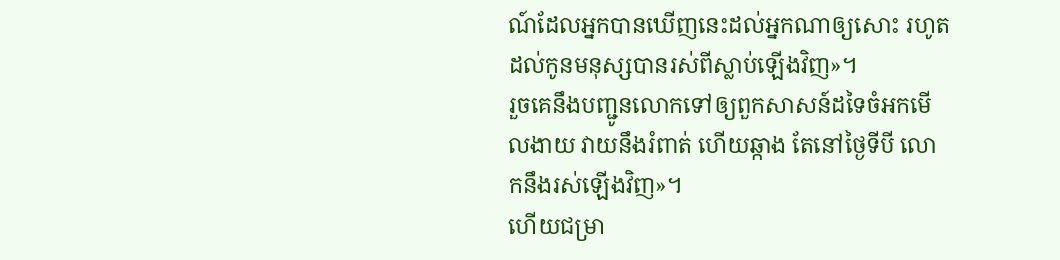ណ៍ដែលអ្នកបានឃើញនេះដល់អ្នកណាឲ្យសោះ រហូតដល់កូនមនុស្សបានរស់ពីស្លាប់ឡើងវិញ»។
រួចគេនឹងបញ្ជូនលោកទៅឲ្យពួកសាសន៍ដទៃចំអកមើលងាយ វាយនឹងរំពាត់ ហើយឆ្កាង តែនៅថ្ងៃទីបី លោកនឹងរស់ឡើងវិញ»។
ហើយជម្រា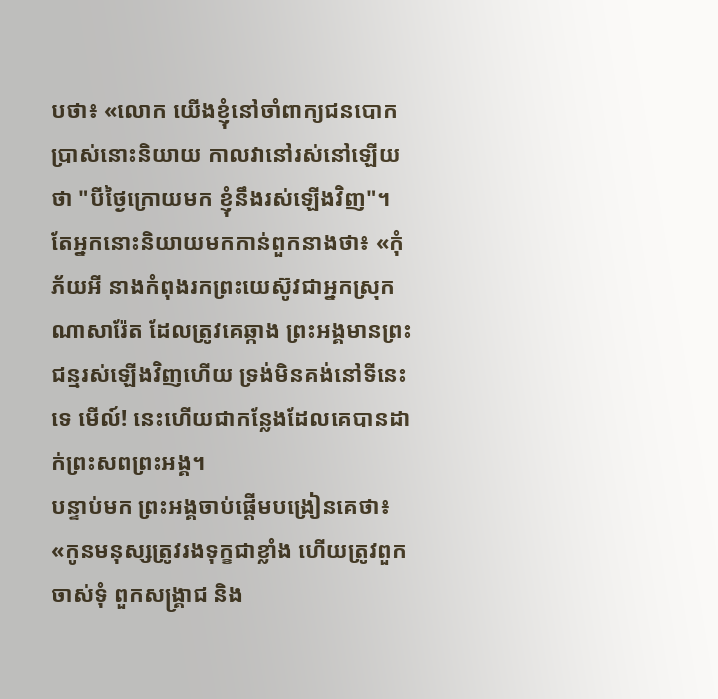បថា៖ «លោក យើងខ្ញុំនៅចាំពាក្យជនបោកប្រាស់នោះនិយាយ កាលវានៅរស់នៅឡើយថា "បីថ្ងៃក្រោយមក ខ្ញុំនឹងរស់ឡើងវិញ"។
តែអ្នកនោះនិយាយមកកាន់ពួកនាងថា៖ «កុំភ័យអី នាងកំពុងរកព្រះយេស៊ូវជាអ្នកស្រុកណាសារ៉ែត ដែលត្រូវគេឆ្កាង ព្រះអង្គមានព្រះជន្មរស់ឡើងវិញហើយ ទ្រង់មិនគង់នៅទីនេះទេ មើល៍! នេះហើយជាកន្លែងដែលគេបានដាក់ព្រះសពព្រះអង្គ។
បន្ទាប់មក ព្រះអង្គចាប់ផ្ដើមបង្រៀនគេថា៖ «កូនមនុស្សត្រូវរងទុក្ខជាខ្លាំង ហើយត្រូវពួកចាស់ទុំ ពួកសង្គ្រាជ និង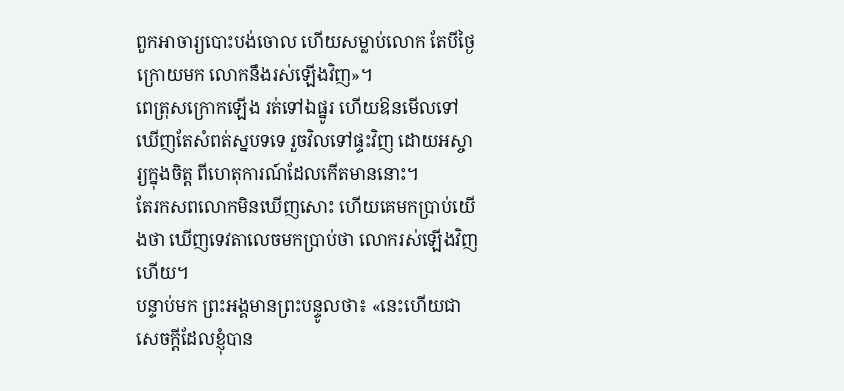ពួកអាចារ្យបោះបង់ចោល ហើយសម្លាប់លោក តែបីថ្ងៃក្រោយមក លោកនឹងរស់ឡើងវិញ»។
ពេត្រុសក្រោកឡើង រត់ទៅឯផ្នូរ ហើយឱនមើលទៅឃើញតែសំពត់ស្នបទទេ រួចវិលទៅផ្ទះវិញ ដោយអស្ចារ្យក្នុងចិត្ត ពីហេតុការណ៍ដែលកើតមាននោះ។
តែរកសពលោកមិនឃើញសោះ ហើយគេមកប្រាប់យើងថា ឃើញទេវតាលេចមកប្រាប់ថា លោករស់ឡើងវិញហើយ។
បន្ទាប់មក ព្រះអង្គមានព្រះបន្ទូលថា៖ «នេះហើយជាសេចក្តីដែលខ្ញុំបាន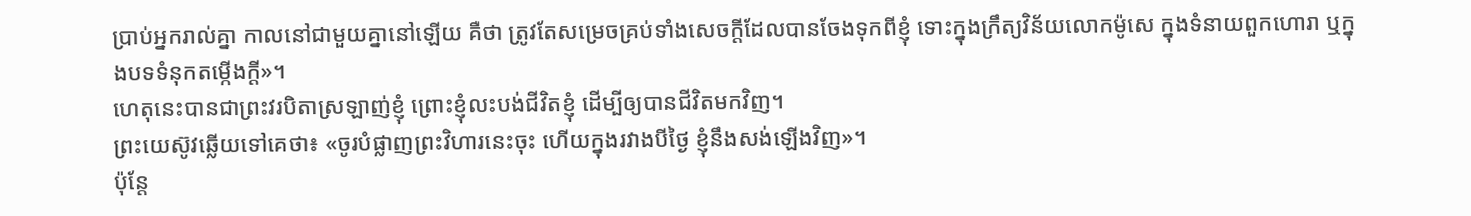ប្រាប់អ្នករាល់គ្នា កាលនៅជាមួយគ្នានៅឡើយ គឺថា ត្រូវតែសម្រេចគ្រប់ទាំងសេចក្តីដែលបានចែងទុកពីខ្ញុំ ទោះក្នុងក្រឹត្យវិន័យលោកម៉ូសេ ក្នុងទំនាយពួកហោរា ឬក្នុងបទទំនុកតម្កើងក្តី»។
ហេតុនេះបានជាព្រះវរបិតាស្រឡាញ់ខ្ញុំ ព្រោះខ្ញុំលះបង់ជីវិតខ្ញុំ ដើម្បីឲ្យបានជីវិតមកវិញ។
ព្រះយេស៊ូវឆ្លើយទៅគេថា៖ «ចូរបំផ្លាញព្រះវិហារនេះចុះ ហើយក្នុងរវាងបីថ្ងៃ ខ្ញុំនឹងសង់ឡើងវិញ»។
ប៉ុន្តែ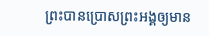ព្រះបានប្រោសព្រះអង្គឲ្យមាន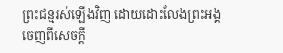ព្រះជន្មរស់ឡើងវិញ ដោយដោះលែងព្រះអង្គចេញពីសេចក្តី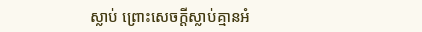ស្លាប់ ព្រោះសេចក្តីស្លាប់គ្មានអំ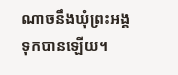ណាចនឹងឃុំព្រះអង្គទុកបានឡើយ។